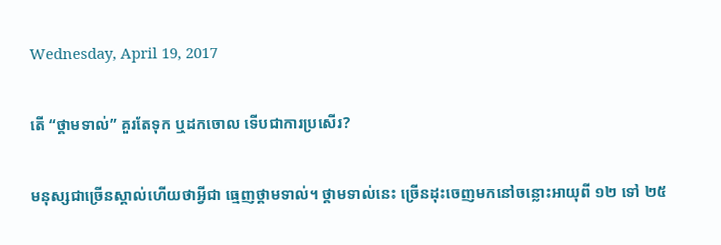Wednesday, April 19, 2017

តើ “ថ្គាមទាល់” គួរតែទុក ឬដកចោល ទើបជាការប្រសើរ?

មនុស្សជាច្រើនស្គាល់ហើយថាអ្វីជា ធ្មេញថ្គាមទាល់។ ថ្គាមទាល់នេះ ច្រើនដុះចេញមកនៅចន្លោះអាយុពី ១២ ទៅ ២៥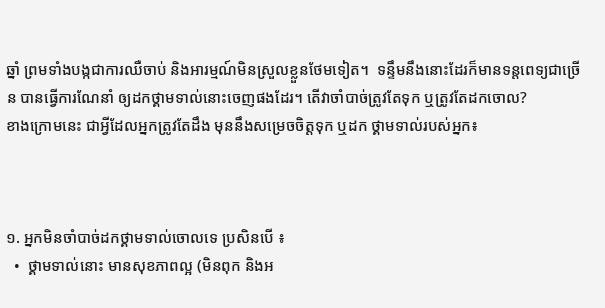ឆ្នាំ ព្រមទាំងបង្កជាការឈឺចាប់ និងអារម្មណ៍មិនស្រួលខ្លួនថែមទៀត។  ទន្ទឹមនឹងនោះដែរក៏មានទន្តពេទ្យជាច្រើន បានធ្វើការណែនាំ ឲ្យដកថ្គាមទាល់នោះចេញផងដែរ។ តើវាចាំបាច់ត្រូវតែទុក ឬត្រូវតែដកចោល?
ខាងក្រោមនេះ ជាអ្វីដែលអ្នកត្រូវតែដឹង មុននឹងសម្រេចចិត្តទុក ឬដក ថ្គាមទាល់របស់អ្នក៖



១. អ្នកមិនចាំបាច់ដកថ្គាមទាល់ចោលទេ ប្រសិនបើ ៖
  •  ថ្គាមទាល់នោះ មានសុខភាពល្អ (មិនពុក និងអ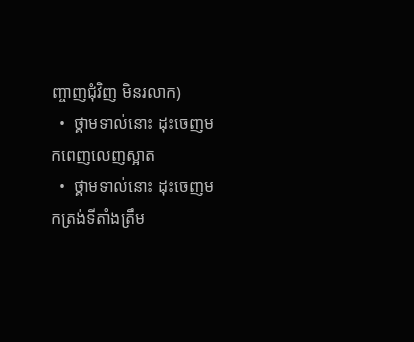ញ្ចាញជុំវិញ មិនរលាក)
  •  ថ្គាមទាល់នោះ ដុះចេញមកពេញលេញស្អាត
  •  ថ្គាមទាល់នោះ ដុះចេញមកត្រង់ទីតាំងត្រឹម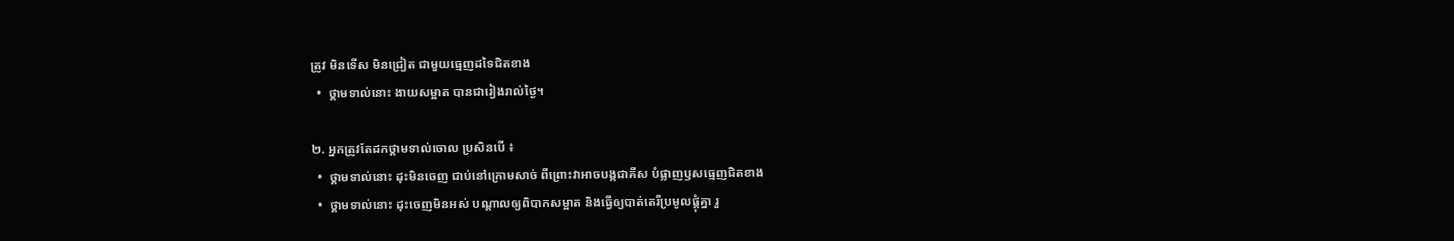ត្រូវ មិនទើស មិនជ្រៀត ជាមួយធ្មេញដទៃជិតខាង
  •  ថ្គាមទាល់នោះ ងាយសម្អាត បានជារៀងរាល់ថ្ងៃ។

២. អ្នកត្រូវតែដកថ្គាមទាល់ចោល ប្រសិនបើ ៖
  •  ថ្គាមទាល់នោះ ដុះមិនចេញ ជាប់នៅក្រោមសាច់ ពីព្រោះវាអាចបង្កជាគីស បំផ្លាញឫសធ្មេញជិតខាង
  •  ថ្គាមទាល់នោះ ដុះចេញមិនអស់ បណ្តាលឲ្យពិបាកសម្អាត និងធ្វើឲ្យបាត់តេរីប្រមូលផ្តុំគ្នា រួ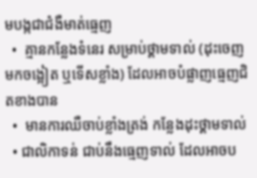មបង្កជាជំងឺមាត់ធ្មេញ
  •  គ្មានកន្លែងទំនេរ សម្រាប់ថ្គាមទាល់ (ដុះចេញមកចង្អៀត ឬទើសខ្លាំង) ដែលអាចបំផ្លាញធ្មេញជិតខាងបាន
  •  មានការឈឺចាប់ខ្លាំងត្រង់ កន្លែងដុះថ្គាមទាល់
  • ជាលិកាទន់ ជាប់នឹងធ្មេញទាល់ ដែលអាចប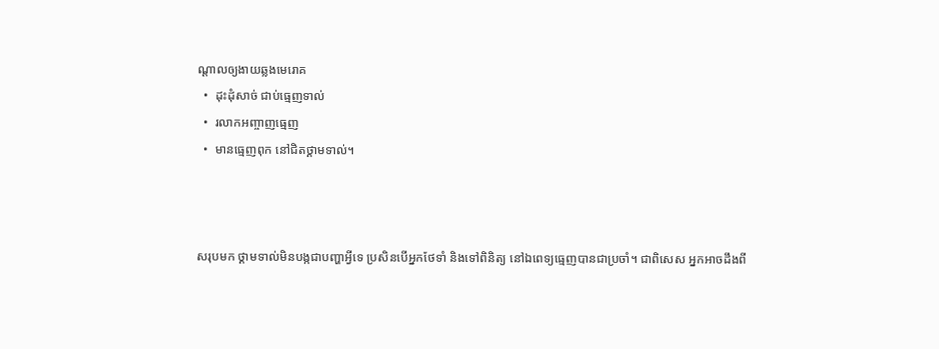ណ្តាលឲ្យងាយឆ្លងមេរោគ
  •  ដុះដុំសាច់ ជាប់ធ្មេញទាល់
  •  រលាកអញ្ចាញធ្មេញ
  •  មានធ្មេញពុក នៅជិតថ្គាមទាល់។



សរុបមក ថ្គាមទាល់មិនបង្កជាបញ្ហាអ្វីទេ ប្រសិនបើអ្នកថែទាំ និងទៅពិនិត្យ នៅឯពេទ្យធ្មេញបានជាប្រចាំ។ ជាពិសេស អ្នកអាចដឹងពី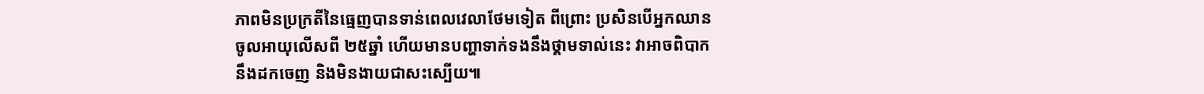ភាពមិនប្រក្រតីនៃធ្មេញបានទាន់ពេលវេលាថែមទៀត ពីព្រោះ ប្រសិនបើអ្នកឈានចូលអាយុលើសពី ២៥ឆ្នាំ ហើយមានបញ្ហាទាក់ទងនឹងថ្គាមទាល់នេះ វាអាចពិបាកនឹងដកចេញ និងមិនងាយជាសះស្បើយ៕